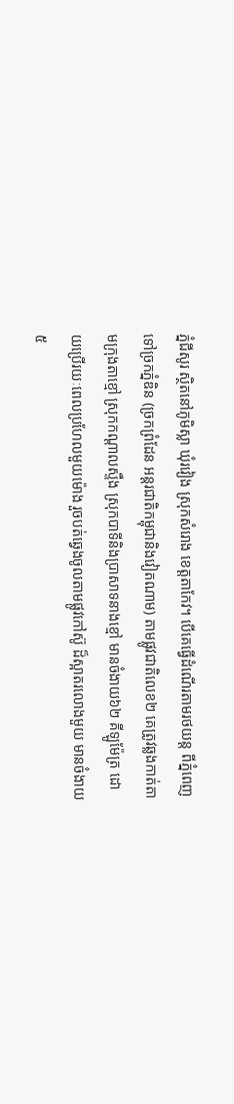ភ្នំជីសូរ ស្ថិតនៅភូមិស្លា ឃុំរវៀង ស្រុកសំរោង ខេត្តតាកែវ។ បើគេធ្វើដំណើរតាមរថយន្ត ពីភ្នំពេញទៅច្រកភ្នំឌិន (ច្រកព្រំដែន អន្ដរជាតិកម្ពុជានិងវៀតណាម) តាមផ្លូវជាតិលេខ២ គេត្រូវឆ្លងកាត់តាមក្រុងតាខ្មៅ ស្រុកកណ្ដាលស្ទឹង ស្រុកបាទីនិងប្រាសាទនាងខ្មៅ មានចំងាយ៦២ គីឡូម៉ែត្រ ដោយប្រើរយៈពេលប្រហែលមួយម៉ោង រួចបត់ឆ្វេងចូលតាមផ្លូវកៅស៊ូ ដ៏ស្អាតរលោងមួយ មានចំងាយ៥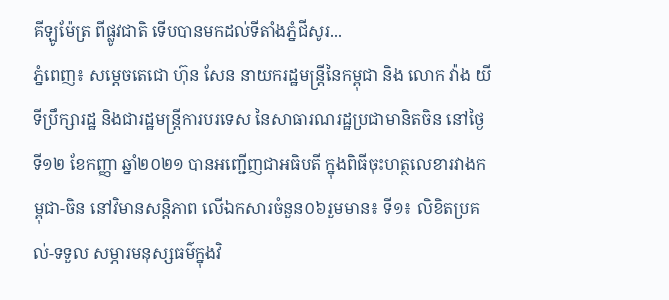គីឡូម៉ែត្រ ពីផ្លូវជាតិ ទើបបានមកដល់ទីតាំងភ្នំជីសូរ...
ភ្នំពេញ៖ សម្តេចតេជោ ហ៊ុន សែន នាយករដ្ឋមន្ត្រីនៃកម្ពុជា និង លោក វ៉ាង យី ទីប្រឹក្សារដ្ឋ និងជារដ្ឋមន្ត្រីការបរទេស នៃសាធារណរដ្ឋប្រជាមានិតចិន នៅថ្ងៃទី១២ ខែកញ្ញា ឆ្នាំ២០២១ បានអញ្ជើញជាអធិបតី ក្នុងពិធីចុះហត្ថលេខារវាងកម្ពុជា-ចិន នៅវិមានសន្តិភាព លើឯកសារចំនួន០៦រួមមាន៖ ទី១៖ លិខិតប្រគល់-ទទួល សម្ភារមនុស្សធម៌ក្នុងវិ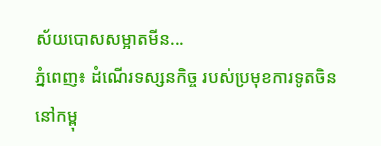ស័យបោសសម្អាតមីន...
ភ្នំពេញ៖ ដំណើរទស្សនកិច្ច របស់ប្រមុខការទូតចិន នៅកម្ពុ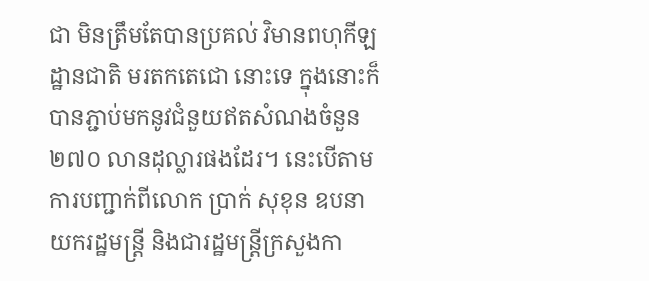ជា មិនត្រឹមតែបានប្រគល់ វិមានពហុកីឡដ្ឋានជាតិ មរតកតេជោ នោះទេ ក្នុងនោះក៏បានភ្ជាប់មកនូវជំនួយឥតសំណងចំនួន ២៧០ លានដុល្លារផងដែរ។ នេះបើតាមការបញ្ជាក់ពីលោក ប្រាក់ សុខុន ឧបនាយករដ្ឋមន្រ្តី និងជារដ្ឋមន្រ្តីក្រសួងកា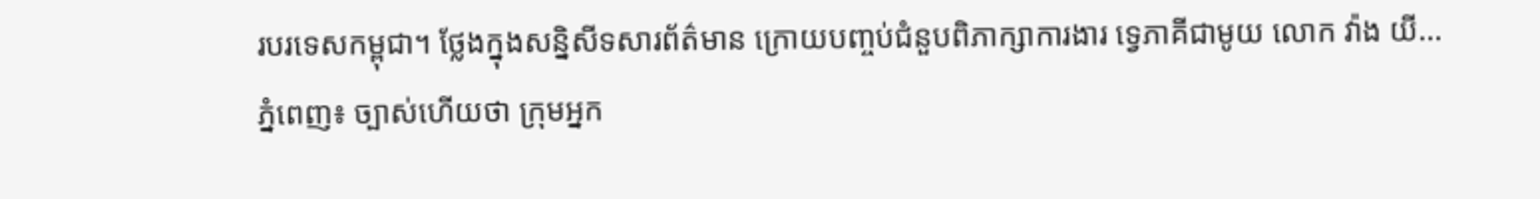របរទេសកម្ពុជា។ ថ្លែងក្នុងសន្និសីទសារព័ត៌មាន ក្រោយបញ្ចប់ជំនួបពិភាក្សាការងារ ទ្វេភាគីជាមូយ លោក វ៉ាង យី...
ភ្នំពេញ៖ ច្បាស់ហើយថា ក្រុមអ្នក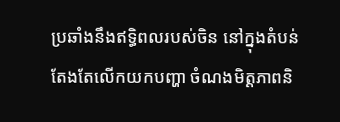ប្រឆាំងនឹងឥទ្ធិពលរបស់ចិន នៅក្នុងតំបន់ តែងតែលើកយកបញ្ហា ចំណងមិត្តភាពនិ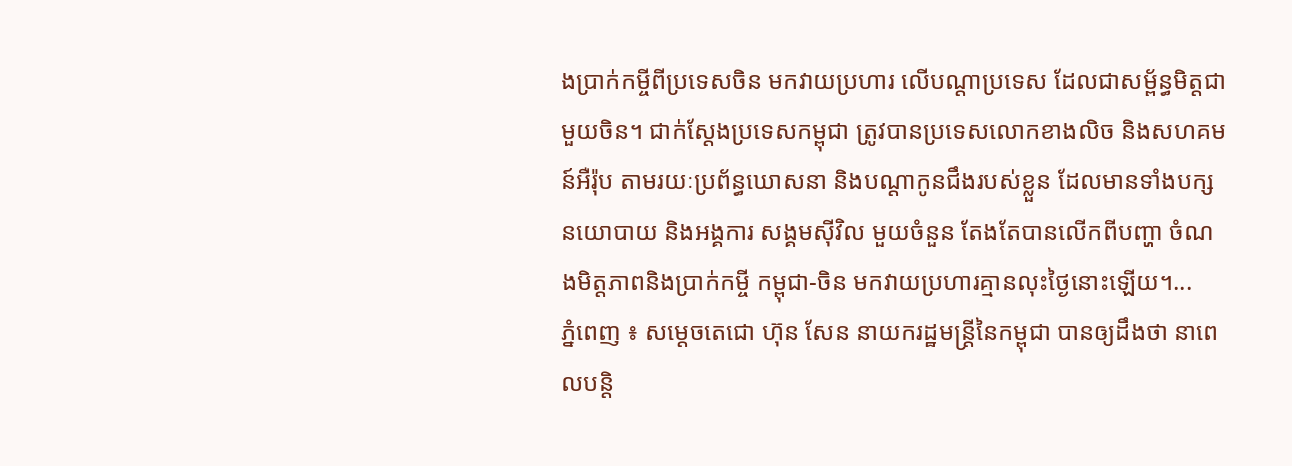ងប្រាក់កម្ចីពីប្រទេសចិន មកវាយប្រហារ លើបណ្ដាប្រទេស ដែលជាសម្ព័ន្ធមិត្តជាមួយចិន។ ជាក់ស្ដែងប្រទេសកម្ពុជា ត្រូវបានប្រទេសលោកខាងលិច និងសហគមន៍អឺរ៉ុប តាមរយៈប្រព័ន្ធឃោសនា និងបណ្ដាកូនជឹងរបស់ខ្លួន ដែលមានទាំងបក្សនយោបាយ និងអង្គការ សង្គមស៊ីវិល មួយចំនួន តែងតែបានលើកពីបញ្ហា ចំណងមិត្តភាពនិងប្រាក់កម្ចី កម្ពុជា-ចិន មកវាយប្រហារគ្មានលុះថ្ងៃនោះឡើយ។...
ភ្នំពេញ ៖ សម្ដេចតេជោ ហ៊ុន សែន នាយករដ្ឋមន្ដ្រីនៃកម្ពុជា បានឲ្យដឹងថា នាពេលបន្តិ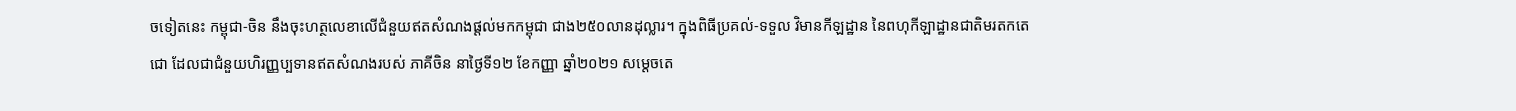ចទៀតនេះ កម្ពុជា-ចិន នឹងចុះហត្ថលេខាលើជំនួយឥតសំណងផ្ដល់មកកម្ពុជា ជាង២៥០លានដុល្លារ។ ក្នុងពិធីប្រគល់-ទទួល វិមានកីឡដ្ឋាន នៃពហុកីឡាដ្ឋានជាតិមរតកតេជោ ដែលជាជំនួយហិរញ្ញប្បទានឥតសំណងរបស់ ភាគីចិន នាថ្ងៃទី១២ ខែកញ្ញា ឆ្នាំ២០២១ សម្ដេចតេ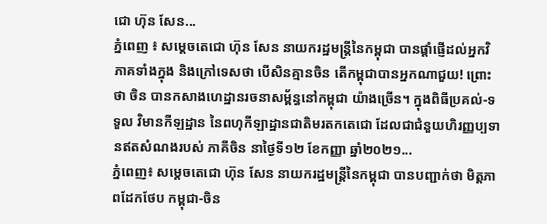ជោ ហ៊ុន សែន...
ភ្នំពេញ ៖ សម្ដេចតេជោ ហ៊ុន សែន នាយករដ្ឋមន្ដ្រីនៃកម្ពុជា បានផ្ដាំផ្ញើដល់អ្នកវិភាគទាំងក្នុង និងក្រៅទេសថា បើសិនគ្មានចិន តើកម្ពុជាបានអ្នកណាជួយ! ព្រោះថា ចិន បានកសាងហេដ្ឋានរចនាសម្ព័ន្ធនៅកម្ពុជា យ៉ាងច្រើន។ ក្នុងពិធីប្រគល់-ទទួល វិមានកីឡដ្ឋាន នៃពហុកីឡាដ្ឋានជាតិមរតកតេជោ ដែលជាជំនួយហិរញ្ញប្បទានឥតសំណងរបស់ ភាគីចិន នាថ្ងៃទី១២ ខែកញ្ញា ឆ្នាំ២០២១...
ភ្នំពេញ៖ សម្តេចតេជោ ហ៊ុន សែន នាយករដ្ឋមន្រ្តីនៃកម្ពុជា បានបញ្ជាក់ថា មិត្តភាពដែកថែប កម្ពុជា-ចិន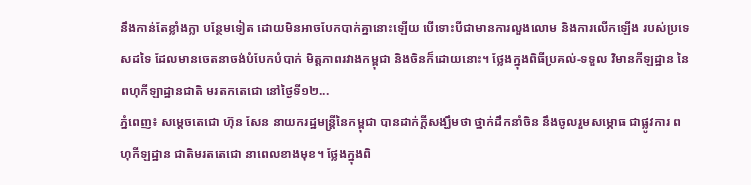នឹងកាន់តែខ្លាំងក្លា បន្ថែមទៀត ដោយមិនអាចបែកបាក់គ្នានោះឡើយ បើទោះបីជាមានការលួងលោម និងការលើកឡើង របស់ប្រទេសដទៃ ដែលមានចេតនាចង់បំបែកបំបាក់ មិត្តភាពរវាងកម្ពុជា និងចិនក៏ដោយនោះ។ ថ្លែងក្នុងពិធីប្រគល់-ទទួល វិមានកីឡដ្ឋាន នៃពហុកីឡាដ្ឋានជាតិ មរតកតេជោ នៅថ្ងៃទី១២...
ភ្នំពេញ៖ សម្ដេចតេជោ ហ៊ុន សែន នាយករដ្ឋមន្រ្តីនៃកម្ពុជា បានដាក់ក្ដីសង្ឃឹមថា ថ្នាក់ដឹកនាំចិន នឹងចូលរួមសម្ភោធ ជាផ្លូវការ ពហុកីឡដ្ឋាន ជាតិមរតតេជោ នាពេលខាងមុខ។ ថ្លែងក្នុងពិ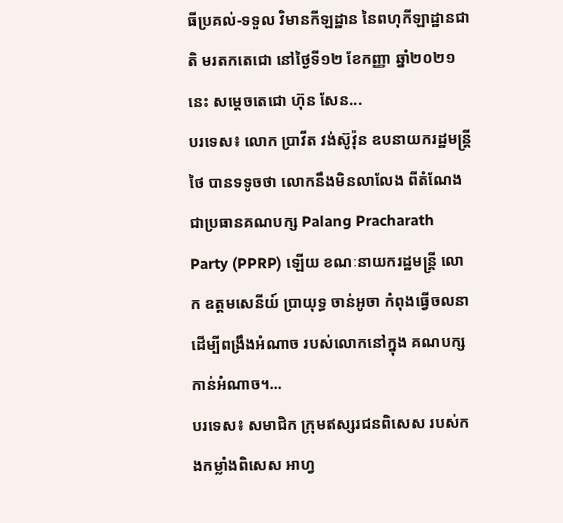ធីប្រគល់-ទទួល វិមានកីឡដ្ឋាន នៃពហុកីឡាដ្ឋានជាតិ មរតកតេជោ នៅថ្ងៃទី១២ ខែកញ្ញា ឆ្នាំ២០២១នេះ សម្ដេចតេជោ ហ៊ុន សែន...
បរទេស៖ លោក ប្រាវីត វង់ស៊ូវ៉ុន ឧបនាយករដ្ឋមន្រ្តីថៃ បានទទូចថា លោកនឹងមិនលាលែង ពីតំណែងជាប្រធានគណបក្ស Palang Pracharath Party (PPRP) ឡើយ ខណៈនាយករដ្ឋមន្ត្រី លោក ឧត្តមសេនីយ៍ ប្រាយុទ្ធ ចាន់អូចា កំពុងធ្វើចលនា ដើម្បីពង្រឹងអំណាច របស់លោកនៅក្នុង គណបក្សកាន់អំណាច។...
បរទេស៖ សមាជិក ក្រុមឥស្សរជនពិសេស របស់កងកម្លាំងពិសេស អាហ្វ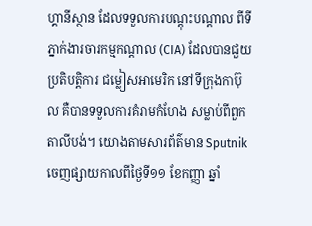ហ្គានីស្ថាន ដែលទទួលការបណ្តុះបណ្តាល ពីទីភ្នាក់ងារចារកម្មកណ្តាល (CIA) ដែលបានជួយប្រតិបត្តិការ ជម្លៀសអាមេរិក នៅទីក្រុងកាប៊ុល គឺបានទទួលការគំរាមកំហែង សម្លាប់ពីពួកតាលីបង់។ យោងតាមសារព័ត៌មាន Sputnik ចេញផ្សាយកាលពីថ្ងៃទី១១ ខែកញ្ញា ឆ្នាំ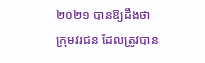២០២១ បានឱ្យដឹងថា ក្រុមវរជន ដែលត្រូវបាន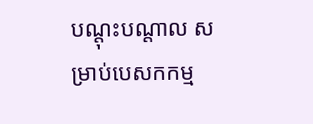បណ្តុះបណ្តាល សម្រាប់បេសកកម្ម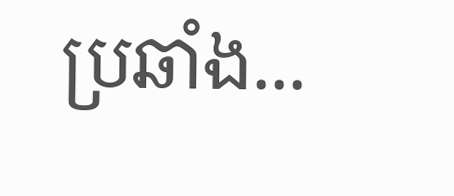ប្រឆាំង...